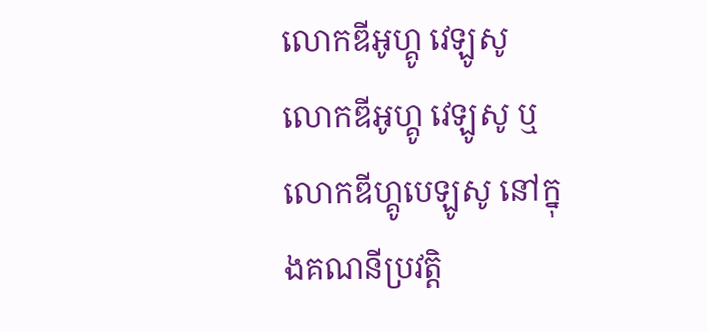លោកឌីអូហ្គូ វេឡូសូ
លោកឌីអូហ្គូ វេឡូសូ ឬ លោកឌីហ្គូបេឡូសូ នៅក្នុងគណនីប្រវត្តិ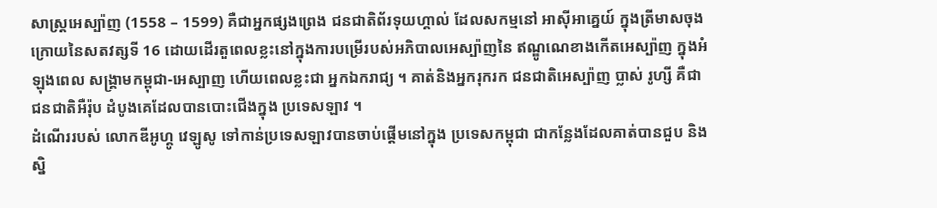សាស្ត្រអេស្ប៉ាញ (1558 – 1599) គឺជាអ្នកផ្សងព្រេង ជនជាតិព័រទុយហ្គាល់ ដែលសកម្មនៅ អាស៊ីអាគ្នេយ៍ ក្នុងត្រីមាសចុងក្រោយនៃសតវត្សទី 16 ដោយដើរតួពេលខ្លះនៅក្នុងការបម្រើរបស់អភិបាលអេស្ប៉ាញនៃ ឥណ្ឌូណេខាងកើតអេស្ប៉ាញ ក្នុងអំឡុងពេល សង្រ្គាមកម្ពុជា-អេស្បាញ ហើយពេលខ្លះជា អ្នកឯករាជ្យ ។ គាត់និងអ្នករុករក ជនជាតិអេស្ប៉ាញ ប្លាស់ រូហ្សី គឺជា ជនជាតិអឺរ៉ុប ដំបូងគេដែលបានបោះជើងក្នុង ប្រទេសឡាវ ។
ដំណើររបស់ លោកឌីអូហ្គូ វេឡូសូ ទៅកាន់ប្រទេសឡាវបានចាប់ផ្តើមនៅក្នុង ប្រទេសកម្ពុជា ជាកន្លែងដែលគាត់បានជួប និងស្និ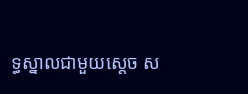ទ្ធស្នាលជាមួយស្តេច ស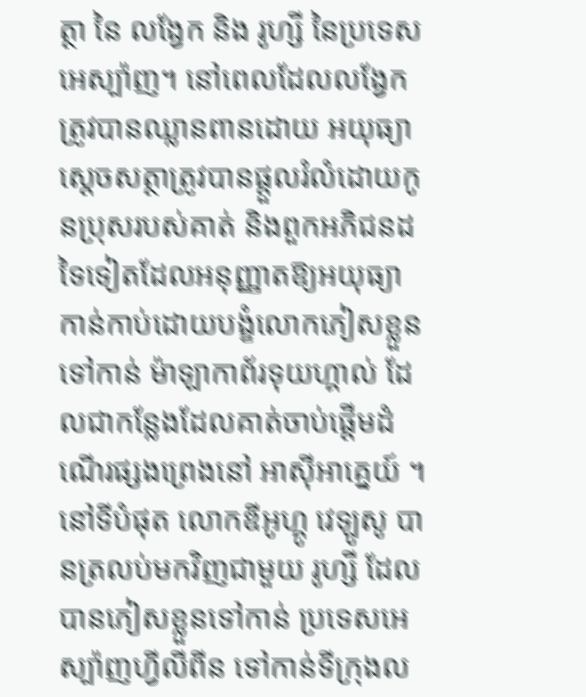ត្ថា នៃ លង្វែក និង រូហ្សី នៃប្រទេសអេស្ប៉ាញ។ នៅពេលដែលលង្វែកត្រូវបានឈ្លានពានដោយ អយុធ្យា ស្ដេចសត្ថាត្រូវបានផ្តួលរំលំដោយកូនប្រុសរបស់គាត់ និងពួកអភិជនដទៃទៀតដែលអនុញ្ញាតឱ្យអយុធ្យាកាន់កាប់ដោយបង្ខំលោកភៀសខ្លួនទៅកាន់ ម៉ាឡាកាព័រទុយហ្គាល់ ដែលជាកន្លែងដែលគាត់ចាប់ផ្តើមដំណើរផ្សងព្រេងនៅ អាស៊ីអាគ្នេយ៍ ។ នៅទីបំផុត លោកឌីអូហ្គូ វេឡូសូ បានត្រលប់មកវិញជាមួយ រូហ្សី ដែលបានភៀសខ្លួនទៅកាន់ ប្រទេសអេស្ប៉ាញហ្វីលីពីន ទៅកាន់ទីក្រុងល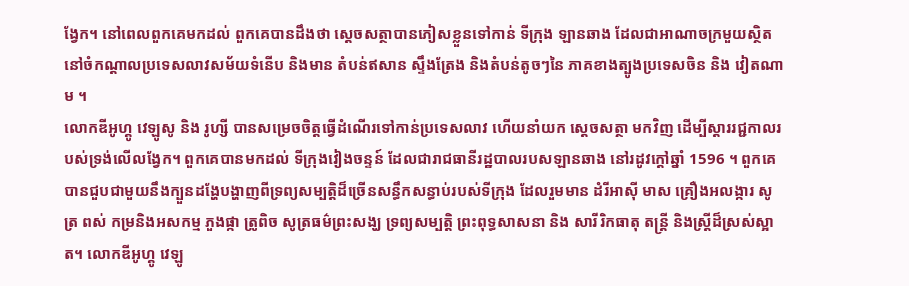ង្វែក។ នៅពេលពួកគេមកដល់ ពួកគេបានដឹងថា ស្ដេចសត្ថាបានភៀសខ្លួនទៅកាន់ ទីក្រុង ឡានឆាង ដែលជាអាណាចក្រមួយស្ថិតនៅចំកណ្តាលប្រទេសលាវសម័យទំនើប និងមាន តំបន់ឥសាន ស្ទឹងត្រែង និងតំបន់តូចៗនៃ ភាគខាងត្បូងប្រទេសចិន និង វៀតណាម ។
លោកឌីអូហ្គូ វេឡូសូ និង រូហ្សី បានសម្រេចចិត្តធ្វើដំណើរទៅកាន់ប្រទេសលាវ ហើយនាំយក ស្ដេចសត្ថា មកវិញ ដើម្បីស្ដាររជ្ជកាលរបស់ទ្រង់លើលង្វែក។ ពួកគេបានមកដល់ ទីក្រុងវៀងចន្ទន៍ ដែលជារាជធានីរដ្ឋបាលរបសឡានឆាង នៅរដូវក្តៅឆ្នាំ 1596 ។ ពួកគេបានជួបជាមួយនឹងក្បួនដង្ហែបង្ហាញពីទ្រព្យសម្បត្តិដ៏ច្រើនសន្ធឹកសន្ធាប់របស់ទីក្រុង ដែលរួមមាន ដំរីអាស៊ី មាស គ្រឿងអលង្ការ សូត្រ ពស់ កម្រនិងអសកម្ម ភួងផ្កា ត្រូពិច សូត្រធម៌ព្រះសង្ឃ ទ្រព្យសម្បត្តិ ព្រះពុទ្ធសាសនា និង សារីរិកធាតុ តន្ត្រី និងស្ត្រីដ៏ស្រស់ស្អាត។ លោកឌីអូហ្គូ វេឡូ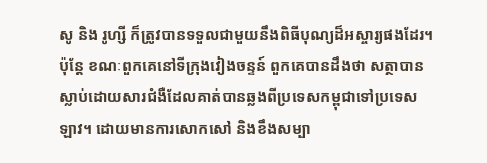សូ និង រូហ្សី ក៏ត្រូវបានទទួលជាមួយនឹងពិធីបុណ្យដ៏អស្ចារ្យផងដែរ។ ប៉ុន្តែ ខណៈពួកគេនៅទីក្រុងវៀងចន្ទន៍ ពួកគេបានដឹងថា សត្ថាបានស្លាប់ដោយសារជំងឺដែលគាត់បានឆ្លងពីប្រទេសកម្ពុជាទៅប្រទេសឡាវ។ ដោយមានការសោកសៅ និងខឹងសម្បា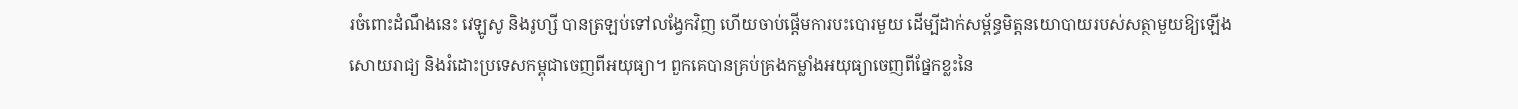រចំពោះដំណឹងនេះ វេឡូសូ និងរូហ្សី បានត្រឡប់ទៅលង្វែកវិញ ហើយចាប់ផ្តើមការបះបោរមួយ ដើម្បីដាក់សម្ព័ន្ធមិត្តនយោបាយរបស់សត្ថាមួយឱ្យឡើងសោយរាជ្យ និងរំដោះប្រទេសកម្ពុជាចេញពីអយុធ្យា។ ពួកគេបានគ្រប់គ្រងកម្លាំងអយុធ្យាចេញពីផ្នែកខ្លះនៃ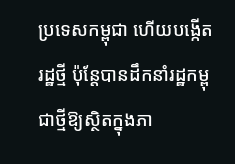ប្រទេសកម្ពុជា ហើយបង្កើតរដ្ឋថ្មី ប៉ុន្តែបានដឹកនាំរដ្ឋកម្ពុជាថ្មីឱ្យស្ថិតក្នុងភា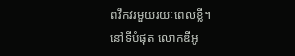ពវឹកវរមួយរយៈពេលខ្លី។
នៅទីបំផុត លោកឌីអូ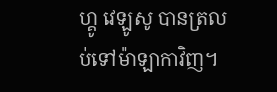ហ្គូ វេឡូសូ បានត្រលប់ទៅម៉ាឡាកាវិញ។